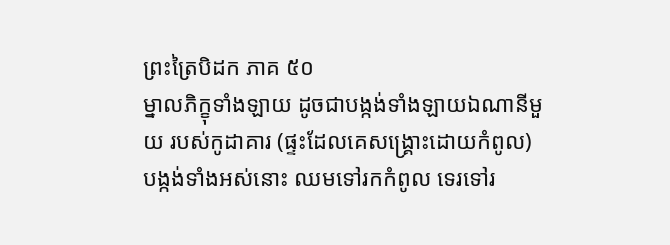ព្រះត្រៃបិដក ភាគ ៥០
ម្នាលភិក្ខុទាំងឡាយ ដូចជាបង្កង់ទាំងឡាយឯណានីមួយ របស់កូដាគារ (ផ្ទះដែលគេសង្គ្រោះដោយកំពូល) បង្កង់ទាំងអស់នោះ ឈមទៅរកកំពូល ទេរទៅរ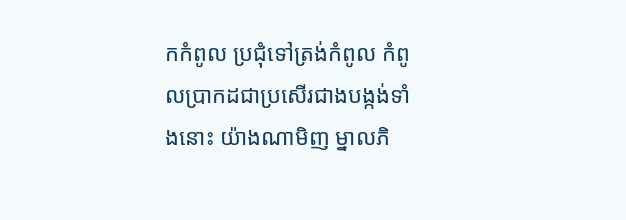កកំពូល ប្រជុំទៅត្រង់កំពូល កំពូលប្រាកដជាប្រសើរជាងបង្កង់ទាំងនោះ យ៉ាងណាមិញ ម្នាលភិ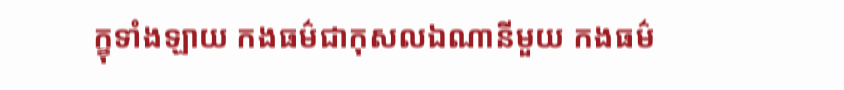ក្ខុទាំងឡាយ កងធម៌ជាកុសលឯណានីមួយ កងធម៌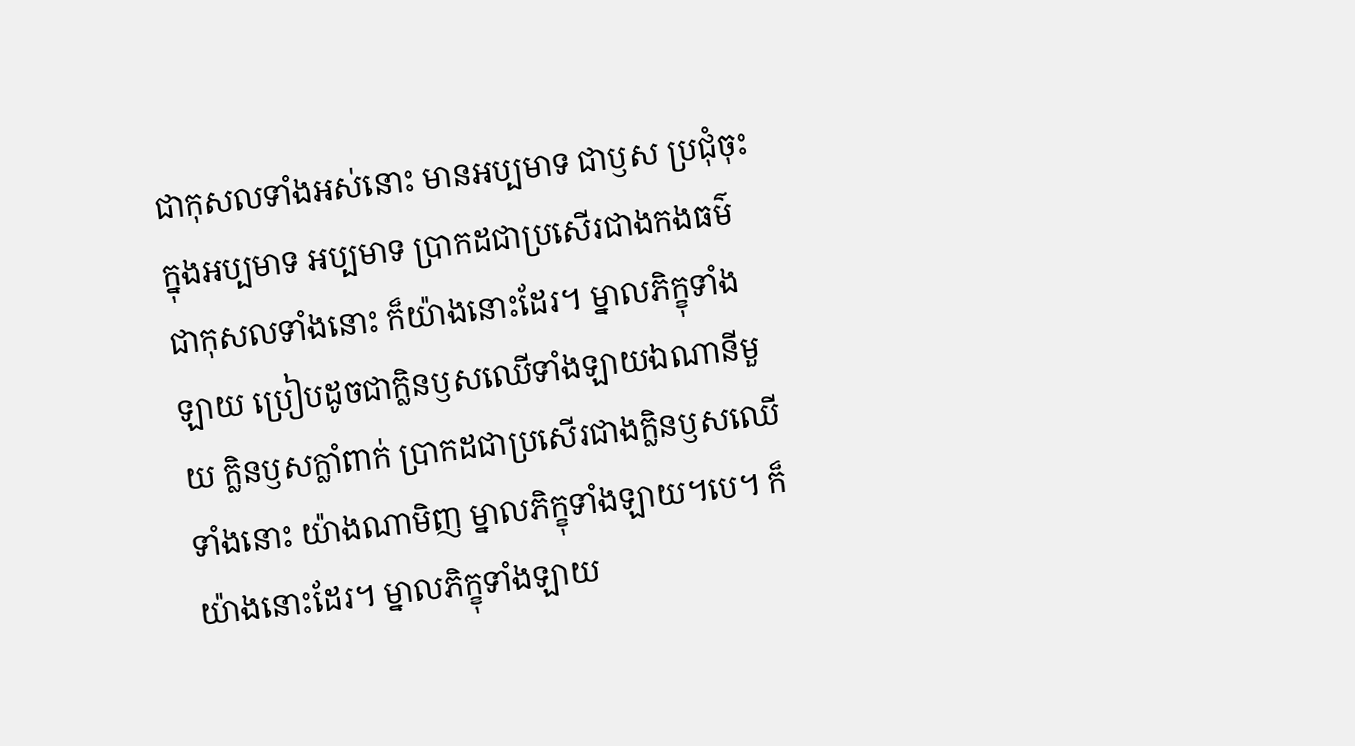ជាកុសលទាំងអស់នោះ មានអប្បមាទ ជាឫស ប្រជុំចុះក្នុងអប្បមាទ អប្បមាទ ប្រាកដជាប្រសើរជាងកងធម៌ជាកុសលទាំងនោះ ក៏យ៉ាងនោះដែរ។ ម្នាលភិក្ខុទាំងឡាយ ប្រៀបដូចជាក្លិនឫសឈើទាំងឡាយឯណានីមួយ ក្លិនឫសក្លាំពាក់ ប្រាកដជាប្រសើរជាងក្លិនឫសឈើទាំងនោះ យ៉ាងណាមិញ ម្នាលភិក្ខុទាំងឡាយ។បេ។ ក៏យ៉ាងនោះដែរ។ ម្នាលភិក្ខុទាំងឡាយ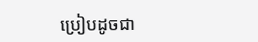ប្រៀបដូចជា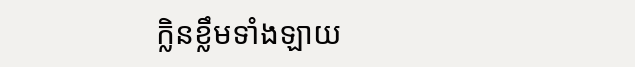ក្លិនខ្លឹមទាំងឡាយ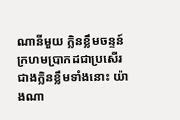ណានីមួយ ក្លិនខ្លឹមចន្ទន៍ក្រហមប្រាកដជាប្រសើរជាងក្លិនខ្លឹមទាំងនោះ យ៉ាងណា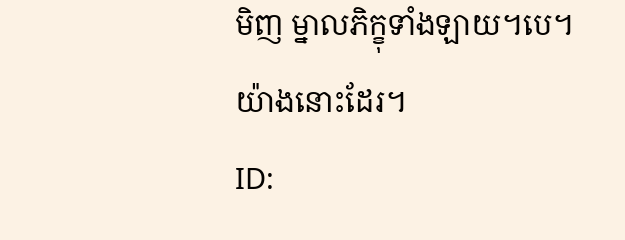មិញ ម្នាលភិក្ខុទាំងឡាយ។បេ។ យ៉ាងនោះដែរ។
ID: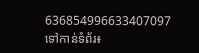636854996633407097
ទៅកាន់ទំព័រ៖